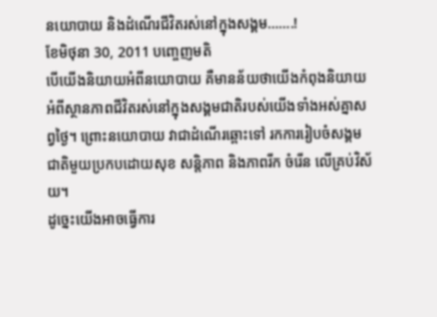នយោបាយ និងដំណើរជីវិតរស់នៅក្នុងសង្គម…….!
ខែមិថុនា 30, 2011 បញ្ចេញមតិ
បើយើងនិយាយអំពីនយោបាយ គឺមានន័យថាយើងកំពុងនិយាយអំពីស្ថានភាពជីវិតរស់នៅក្នុងសង្គមជាតិរបស់យើងទាំងអស់គ្នាសព្វថ្ងៃ។ ព្រោះនយោបាយ វាជាដំណើរឆ្ពោះទៅ រកការរៀបចំសង្គមជាតិមួយប្រកបដោយសុខ សន្តិភាព និងភាពរីក ចំរើន លើគ្រប់វិស័យ។
ដូច្នេះយើងអាចធ្វើការ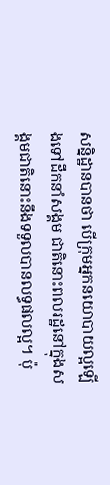សន្និដ្ឋានបានថា បើក្រុមអ្នកនយោបាយល្អឡើងទៅដឹកនាំសង្គម ជាតិនោះពលរដ្ឋនៅក្នុងសង្គមជាតិនោះនឹងទទួលបានលទ្ធផលល្អ។ ប៉ុ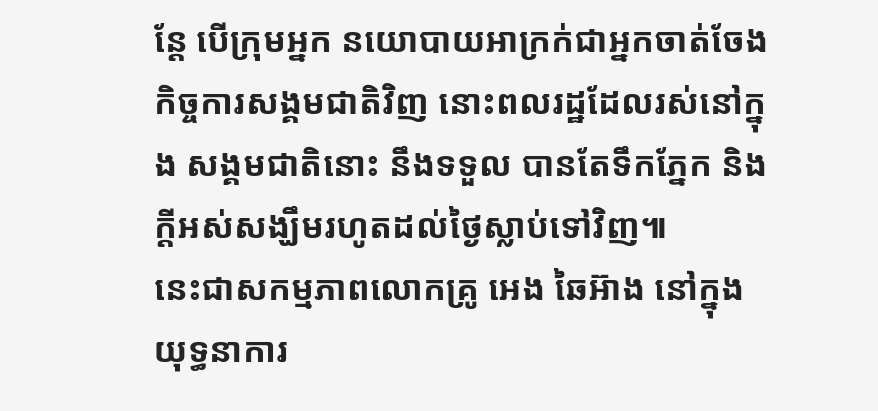ន្តែ បើក្រុមអ្នក នយោបាយអាក្រក់ជាអ្នកចាត់ចែងកិច្ចការសង្គមជាតិវិញ នោះពលរដ្ឋដែលរស់នៅក្នុង សង្គមជាតិនោះ នឹងទទួល បានតែទឹកភ្នែក និងក្តីអស់សង្ឃឹមរហូតដល់ថ្ងៃស្លាប់ទៅវិញ៕
នេះជាសកម្មភាពលោកគ្រូ អេង ឆៃអ៊ាង នៅក្នុងយុទ្ធនាការ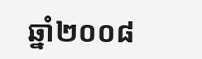ឆ្នាំ២០០៨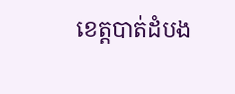ខេត្តបាត់ដំបង